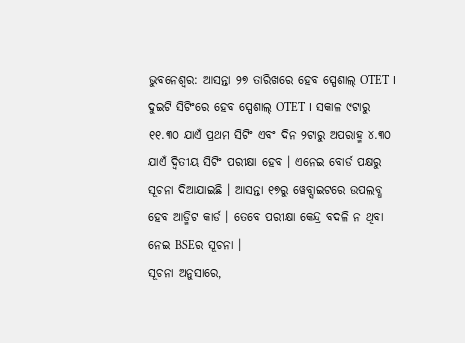ଭୁବନେଶ୍ଵର: ଆସନ୍ତା ୨୭ ତାରିଖରେ ହେବ ସ୍ପେଶାଲ୍ OTET । ଦୁଇଟି ସିଟିଂରେ ହେବ ସ୍ପେଶାଲ୍ OTET । ସକାଳ ୯ଟାରୁ ୧୧.୩୦ ଯାଏଁ ପ୍ରଥମ ସିଟିଂ ଏବଂ ଦିନ ୨ଟାରୁ ଅପରାହ୍ମ ୪.୩୦ ଯାଏଁ ଦ୍ବିତୀୟ ସିଟିଂ ପରୀକ୍ଷା ହେବ । ଏନେଇ ବୋର୍ଡ ପକ୍ଷରୁ ସୂଚନା ଦିଆଯାଇଛି । ଆସନ୍ତା ୧୭ରୁ ୱେବ୍ସାଇଟରେ ଉପଲବ୍ଧ ହେବ ଆଡ୍ମିଟ କାର୍ଡ । ତେବେ ପରୀକ୍ଷା କେନ୍ଦ୍ର ବଦଳି ନ ଥିବା ନେଇ BSEର ସୂଚନା ।
ସୂଚନା ଅନୁସାରେ,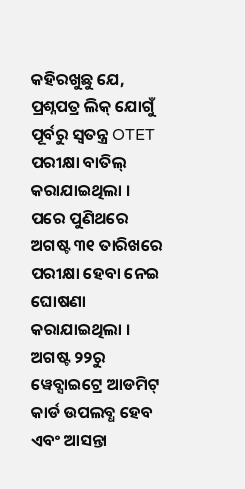କହିରଖୁଛୁ ଯେ, ପ୍ରଶ୍ନପତ୍ର ଲିକ୍ ଯୋଗୁଁ ପୂର୍ବରୁ ସ୍ଵତନ୍ତ୍ର OTET ପରୀକ୍ଷା ବାତିଲ୍ କରାଯାଇଥିଲା । ପରେ ପୁଣିଥରେ ଅଗଷ୍ଟ ୩୧ ତାରିଖରେ ପରୀକ୍ଷା ହେବା ନେଇ ଘୋଷଣା କରାଯାଇଥିଲା । ଅଗଷ୍ଟ ୨୨ରୁ ୱେବ୍ସାଇଟ୍ରେ ଆଡମିଟ୍ କାର୍ଡ ଉପଲବ୍ଧ ହେବ ଏବଂ ଆସନ୍ତା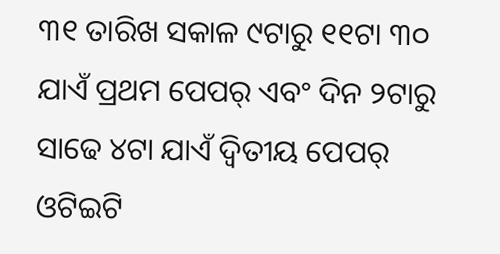୩୧ ତାରିଖ ସକାଳ ୯ଟାରୁ ୧୧ଟା ୩୦ ଯାଏଁ ପ୍ରଥମ ପେପର୍ ଏବଂ ଦିନ ୨ଟାରୁ ସାଢେ ୪ଟା ଯାଏଁ ଦ୍ଵିତୀୟ ପେପର୍ ଓଟିଇଟି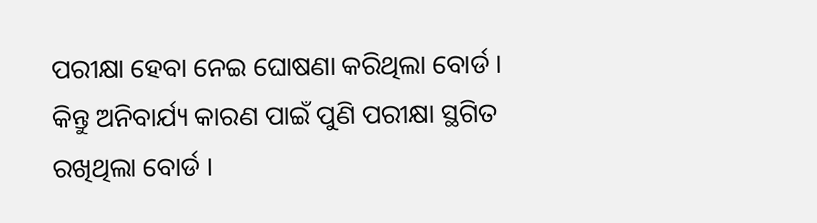ପରୀକ୍ଷା ହେବା ନେଇ ଘୋଷଣା କରିଥିଲା ବୋର୍ଡ । କିନ୍ତୁ ଅନିବାର୍ଯ୍ୟ କାରଣ ପାଇଁ ପୁଣି ପରୀକ୍ଷା ସ୍ଥଗିତ ରଖିଥିଲା ବୋର୍ଡ ।